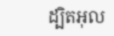ដ្បិតអុល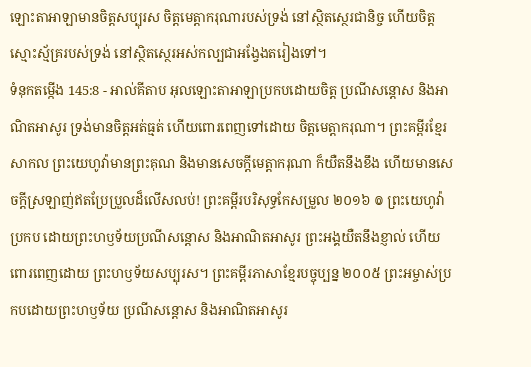ឡោះតាអាឡាមានចិត្តសប្បុរស ចិត្តមេត្តាករុណារបស់ទ្រង់ នៅស្ថិតស្ថេរជានិច្ច ហើយចិត្តស្មោះស្ម័គ្ររបស់ទ្រង់ នៅស្ថិតស្ថេរអស់កល្បជាអង្វែងតរៀងទៅ។
ទំនុកតម្កើង 145:8 - អាល់គីតាប អុលឡោះតាអាឡាប្រកបដោយចិត្ត ប្រណីសន្ដោស និងអាណិតអាសូរ ទ្រង់មានចិត្តអត់ធ្មត់ ហើយពោរពេញទៅដោយ ចិត្តមេត្តាករុណា។ ព្រះគម្ពីរខ្មែរសាកល ព្រះយេហូវ៉ាមានព្រះគុណ និងមានសេចក្ដីមេត្តាករុណា ក៏យឺតនឹងខឹង ហើយមានសេចក្ដីស្រឡាញ់ឥតប្រែប្រួលដ៏លើសលប់! ព្រះគម្ពីរបរិសុទ្ធកែសម្រួល ២០១៦ ៙ ព្រះយេហូវ៉ាប្រកប ដោយព្រះហឫទ័យប្រណីសន្ដោស និងអាណិតអាសូរ ព្រះអង្គយឺតនឹងខ្ញាល់ ហើយពោរពេញដោយ ព្រះហឫទ័យសប្បុរស។ ព្រះគម្ពីរភាសាខ្មែរបច្ចុប្បន្ន ២០០៥ ព្រះអម្ចាស់ប្រកបដោយព្រះហឫទ័យ ប្រណីសន្ដោស និងអាណិតអាសូរ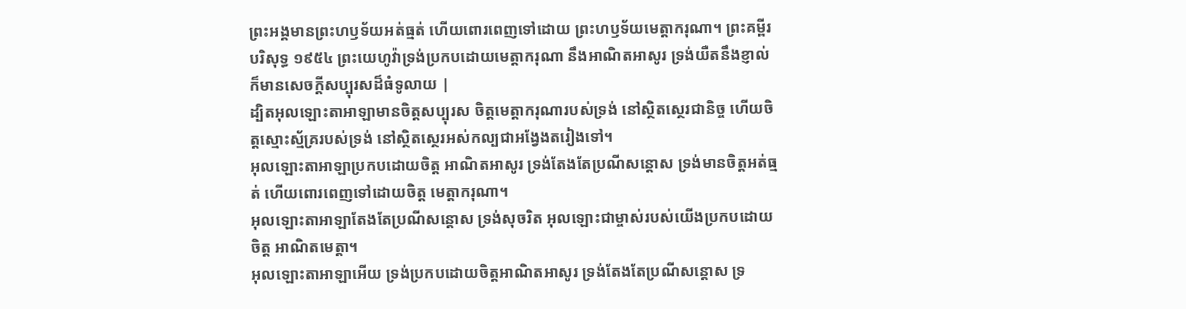ព្រះអង្គមានព្រះហឫទ័យអត់ធ្មត់ ហើយពោរពេញទៅដោយ ព្រះហឫទ័យមេត្តាករុណា។ ព្រះគម្ពីរបរិសុទ្ធ ១៩៥៤ ព្រះយេហូវ៉ាទ្រង់ប្រកបដោយមេត្តាករុណា នឹងអាណិតអាសូរ ទ្រង់យឺតនឹងខ្ញាល់ ក៏មានសេចក្ដីសប្បុរសដ៏ធំទូលាយ |
ដ្បិតអុលឡោះតាអាឡាមានចិត្តសប្បុរស ចិត្តមេត្តាករុណារបស់ទ្រង់ នៅស្ថិតស្ថេរជានិច្ច ហើយចិត្តស្មោះស្ម័គ្ររបស់ទ្រង់ នៅស្ថិតស្ថេរអស់កល្បជាអង្វែងតរៀងទៅ។
អុលឡោះតាអាឡាប្រកបដោយចិត្ត អាណិតអាសូរ ទ្រង់តែងតែប្រណីសន្ដោស ទ្រង់មានចិត្តអត់ធ្មត់ ហើយពោរពេញទៅដោយចិត្ត មេត្តាករុណា។
អុលឡោះតាអាឡាតែងតែប្រណីសន្ដោស ទ្រង់សុចរិត អុលឡោះជាម្ចាស់របស់យើងប្រកបដោយចិត្ត អាណិតមេត្តា។
អុលឡោះតាអាឡាអើយ ទ្រង់ប្រកបដោយចិត្តអាណិតអាសូរ ទ្រង់តែងតែប្រណីសន្ដោស ទ្រ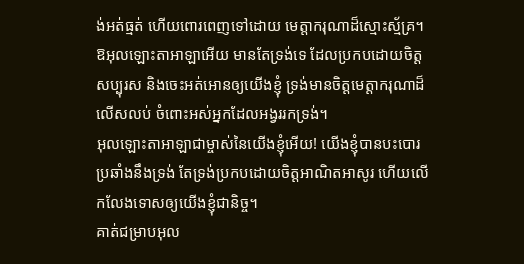ង់អត់ធ្មត់ ហើយពោរពេញទៅដោយ មេត្តាករុណាដ៏ស្មោះស្ម័គ្រ។
ឱអុលឡោះតាអាឡាអើយ មានតែទ្រង់ទេ ដែលប្រកបដោយចិត្តសប្បុរស និងចេះអត់អោនឲ្យយើងខ្ញុំ ទ្រង់មានចិត្តមេត្តាករុណាដ៏លើសលប់ ចំពោះអស់អ្នកដែលអង្វររកទ្រង់។
អុលឡោះតាអាឡាជាម្ចាស់នៃយើងខ្ញុំអើយ! យើងខ្ញុំបានបះបោរប្រឆាំងនឹងទ្រង់ តែទ្រង់ប្រកបដោយចិត្តអាណិតអាសូរ ហើយលើកលែងទោសឲ្យយើងខ្ញុំជានិច្ច។
គាត់ជម្រាបអុល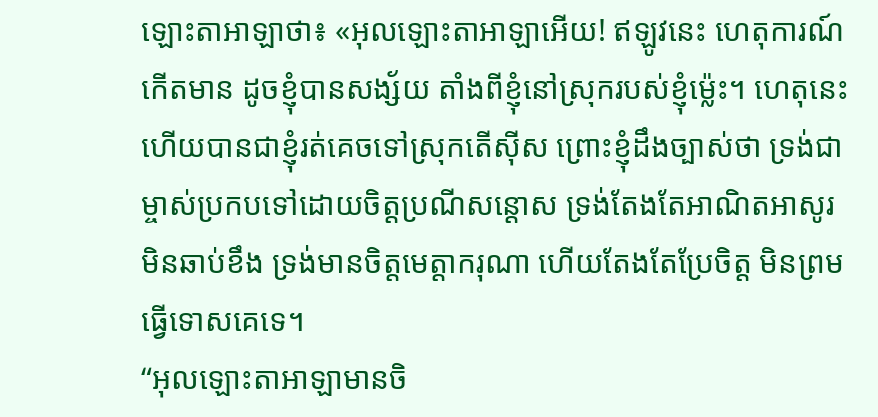ឡោះតាអាឡាថា៖ «អុលឡោះតាអាឡាអើយ! ឥឡូវនេះ ហេតុការណ៍កើតមាន ដូចខ្ញុំបានសង្ស័យ តាំងពីខ្ញុំនៅស្រុករបស់ខ្ញុំម៉្លេះ។ ហេតុនេះហើយបានជាខ្ញុំរត់គេចទៅស្រុកតើស៊ីស ព្រោះខ្ញុំដឹងច្បាស់ថា ទ្រង់ជាម្ចាស់ប្រកបទៅដោយចិត្តប្រណីសន្ដោស ទ្រង់តែងតែអាណិតអាសូរ មិនឆាប់ខឹង ទ្រង់មានចិត្តមេត្តាករុណា ហើយតែងតែប្រែចិត្ត មិនព្រមធ្វើទោសគេទេ។
“អុលឡោះតាអាឡាមានចិ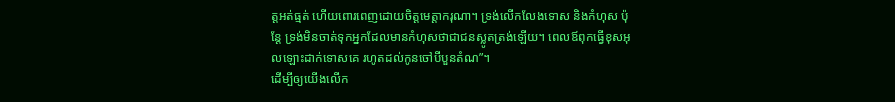ត្តអត់ធ្មត់ ហើយពោរពេញដោយចិត្តមេត្តាករុណា។ ទ្រង់លើកលែងទោស និងកំហុស ប៉ុន្តែ ទ្រង់មិនចាត់ទុកអ្នកដែលមានកំហុសថាជាជនស្លូតត្រង់ឡើយ។ ពេលឪពុកធ្វើខុសអុលឡោះដាក់ទោសគេ រហូតដល់កូនចៅបីបួនតំណ”។
ដើម្បីឲ្យយើងលើក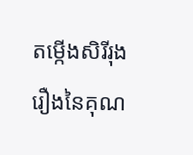តម្កើងសិរីរុងរឿងនៃគុណ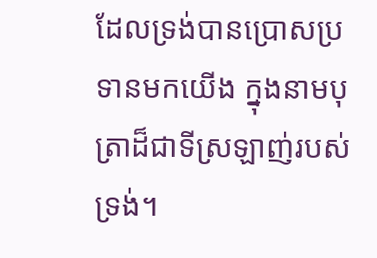ដែលទ្រង់បានប្រោសប្រទានមកយើង ក្នុងនាមបុត្រាដ៏ជាទីស្រឡាញ់របស់ទ្រង់។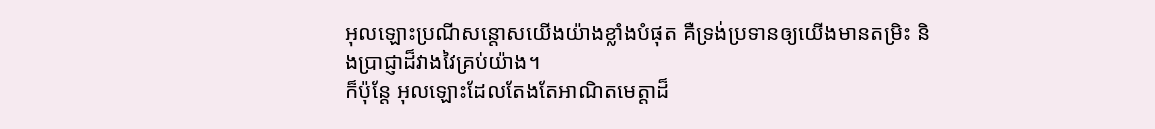អុលឡោះប្រណីសន្ដោសយើងយ៉ាងខ្លាំងបំផុត គឺទ្រង់ប្រទានឲ្យយើងមានតម្រិះ និងប្រាជ្ញាដ៏វាងវៃគ្រប់យ៉ាង។
ក៏ប៉ុន្ដែ អុលឡោះដែលតែងតែអាណិតមេត្ដាដ៏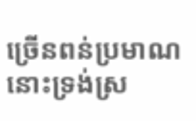ច្រើនពន់ប្រមាណនោះទ្រង់ស្រ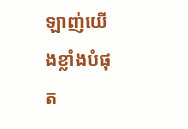ឡាញ់យើងខ្លាំងបំផុត